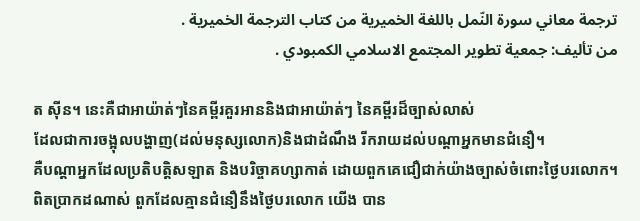ترجمة معاني سورة النّمل باللغة الخميرية من كتاب الترجمة الخميرية .
من تأليف: جمعية تطوير المجتمع الاسلامي الكمبودي .

ត ស៊ីន។ នេះគឺជាអាយ៉ាត់ៗនៃគមី្ពរគួរអាននិងជាអាយ៉ាត់ៗ នៃគម្ពីរដ៏ច្បាស់លាស់
ដែលជាការចង្អុលបង្ហាញ(ដល់មនុស្សលោក)និងជាដំណឹង រីករាយដល់បណ្ដាអ្នកមានជំនឿ។
គឺបណ្ដាអ្នកដែលប្រតិបត្ដិសឡាត និងបរិច្ចាគហ្សាកាត់ ដោយពួកគេជឿជាក់យ៉ាងច្បាស់ចំពោះថ្ងៃបរលោក។
ពិតប្រាកដណាស់ ពួកដែលគ្មានជំនឿនឹងថ្ងៃបរលោក យើង បាន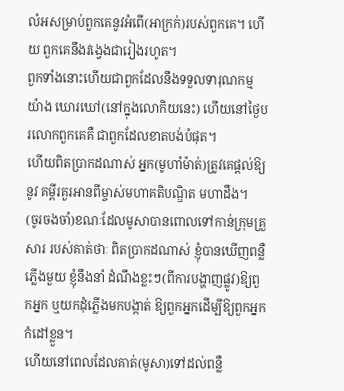លំអសម្រាប់ពួកគេនូវអំពើ(អាក្រក់)របស់ពួកគេ។ ហើយ ពួកគេនឹងវងេ្វងជារៀងរហូត។
ពួកទាំងនោះហើយជាពួកដែលនឹងទទួលទារុណកម្មយ៉ាង ឃោរឃៅ(នៅក្នុងលោកិយនេះ) ហើយនៅថ្ងៃបរលោកពួកគេគឺ ជាពួកដែលខាតបង់បំផុត។
ហើយពិតប្រាកដណាស់ អ្នក(មូហាំម៉ាត់)ត្រូវគេផ្ដល់ឱ្យនូវ គម្ពីរគួរអានពីម្ចាស់មហាគតិបណ្ឌិត មហាដឹង។
(ចូរចងចាំ)ខណៈដែលមូសាបានពោលទៅកាន់ក្រុមគ្រួសារ របស់គាត់ថាៈ ពិតប្រាកដណាស់ ខ្ញុំបានឃើញពន្លឺភ្លើងមួយ ខ្ញុំនឹងនាំ ដំណឹងខ្លះៗ(ពីការបង្ហាញផ្លូវ)ឱ្យពួកអ្នក ឬយកដុំភ្លើងមកបង្កាត់ ឱ្យពួកអ្នកដើម្បីឱ្យពួកអ្នកកំដៅខ្លួន។
ហើយនៅពេលដែលគាត់(មូសា)ទៅដល់ពន្លឺ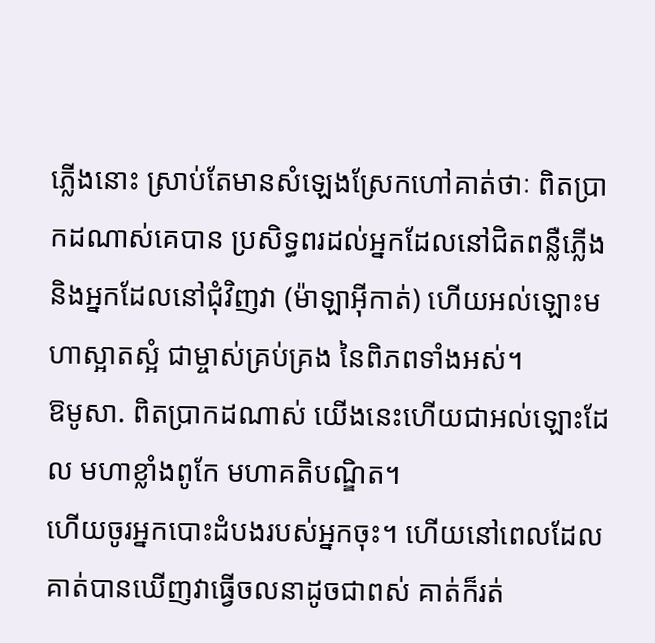ភ្លើងនោះ ស្រាប់តែមានសំឡេងស្រែកហៅគាត់ថាៈ ពិតប្រាកដណាស់គេបាន ប្រសិទ្ធពរដល់អ្នកដែលនៅជិតពន្លឺភ្លើង និងអ្នកដែលនៅជុំវិញវា (ម៉ាឡាអ៊ីកាត់) ហើយអល់ឡោះមហាស្អាតស្អំ ជាម្ចាស់គ្រប់គ្រង នៃពិភពទាំងអស់។
ឱមូសា. ពិតប្រាកដណាស់ យើងនេះហើយជាអល់ឡោះដែល មហាខ្លាំងពូកែ មហាគតិបណ្ឌិត។
ហើយចូរអ្នកបោះដំបងរបស់អ្នកចុះ។ ហើយនៅពេលដែល គាត់បានឃើញវាធ្វើចលនាដូចជាពស់ គាត់ក៏រត់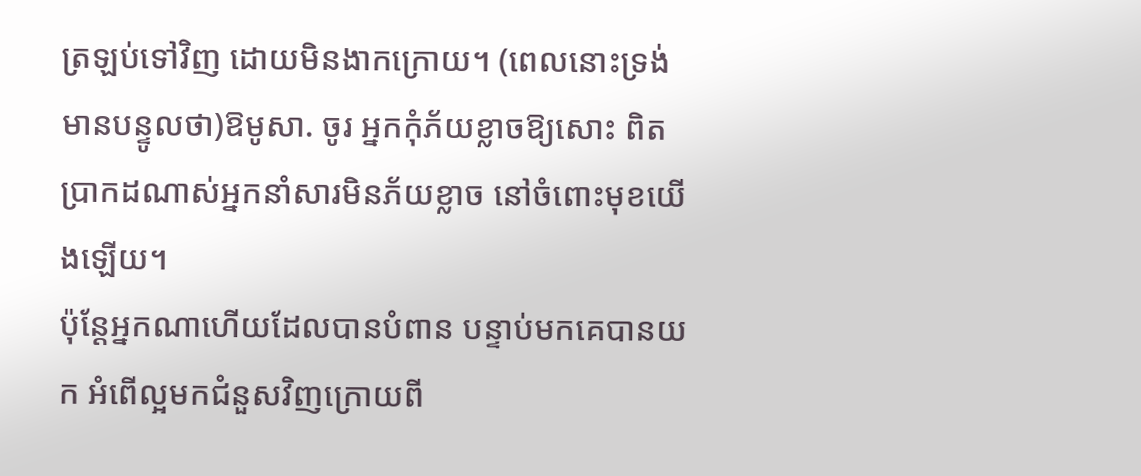ត្រឡប់ទៅវិញ ដោយមិនងាកក្រោយ។ (ពេលនោះទ្រង់មានបន្ទូលថា)ឱមូសា. ចូរ អ្នកកុំភ័យខ្លាចឱ្យសោះ ពិតប្រាកដណាស់អ្នកនាំសារមិនភ័យខ្លាច នៅចំពោះមុខយើងឡើយ។
ប៉ុន្ដែអ្នកណាហើយដែលបានបំពាន បន្ទាប់មកគេបានយក អំពើល្អមកជំនួសវិញក្រោយពី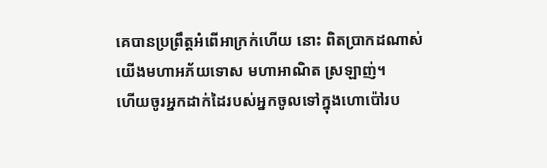គេបានប្រព្រឹត្ដអំពើអាក្រក់ហើយ នោះ ពិតប្រាកដណាស់ យើងមហាអភ័យទោស មហាអាណិត ស្រឡាញ់។
ហើយចូរអ្នកដាក់ដៃរបស់អ្នកចូលទៅក្នុងហោប៉ៅរប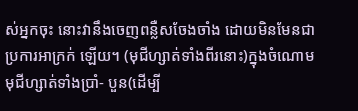ស់អ្នកចុះ នោះវានឹងចេញពន្លឺសចែងចាំង ដោយមិនមែនជាប្រការអាក្រក់ ឡើយ។ (មុជីហ្សាត់ទាំងពីរនោះ)ក្នុងចំណោមមុជីហ្សាត់ទាំងប្រាំ- បួន(ដើម្បី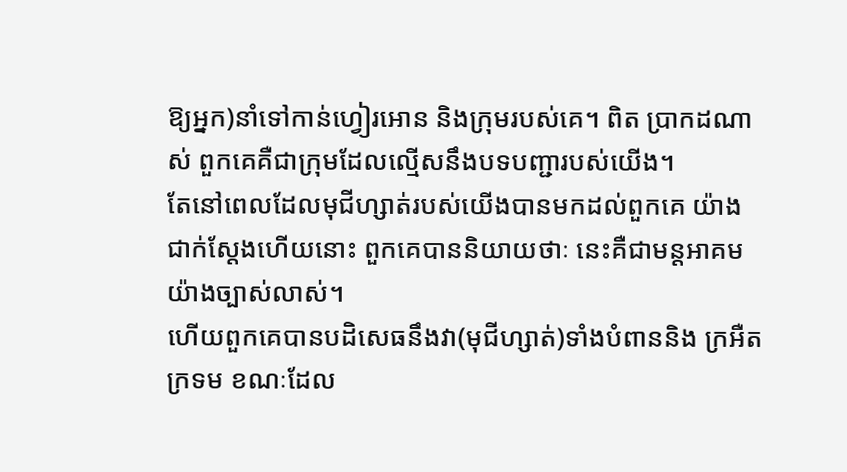ឱ្យអ្នក)នាំទៅកាន់ហ្វៀរអោន និងក្រុមរបស់គេ។ ពិត ប្រាកដណាស់ ពួកគេគឺជាក្រុមដែលល្មើសនឹងបទបញ្ជារបស់យើង។
តែនៅពេលដែលមុជីហ្សាត់របស់យើងបានមកដល់ពួកគេ យ៉ាងជាក់ស្ដែងហើយនោះ ពួកគេបាននិយាយថាៈ នេះគឺជាមន្ដអាគមយ៉ាងច្បាស់លាស់។
ហើយពួកគេបានបដិសេធនឹងវា(មុជីហ្សាត់)ទាំងបំពាននិង ក្រអឺតក្រទម ខណៈដែល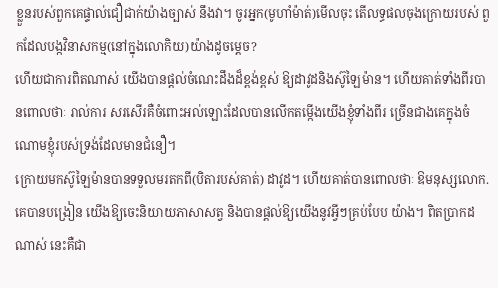ខ្លួនរបស់ពួកគេផ្ទាល់ជឿជាក់យ៉ាងច្បាស់ នឹងវា។ ចូរអ្នក(មូហាំម៉ាត់)មើលចុះ តើលទ្ធផលចុងក្រោយរបស់ ពួកដែលបង្កវិនាសកម្ម(នៅក្នុងលោកិយ)យ៉ាងដូចមេ្ដច?
ហើយជាការពិតណាស់ យើងបានផ្ដល់ចំណេះដឹងដ៏ខ្ពង់ខ្ពស់ ឱ្យដាវូដនិងស៊ូឡៃម៉ាន។ ហើយគាត់ទាំងពីរបានពោលថាៈ រាល់ការ សរសើរគឺចំពោះអល់ឡោះដែលបានលើកតម្កើងយើងខ្ញុំទាំងពីរ ច្រើនជាងគេក្នុងចំណោមខ្ញុំរបស់ទ្រង់ដែលមានជំនឿ។
ក្រោយមកស៊ូឡៃម៉ានបានទទួលមរតកពី(បិតារបស់គាត់) ដាវូដ។ ហើយគាត់បានពោលថាៈ ឱមនុស្សលោក. គេបានបង្រៀន យើងឱ្យចេះនិយាយភាសាសត្វ និងបានផ្ដល់ឱ្យយើងនូវអ្វីៗគ្រប់បែប យ៉ាង។ ពិតប្រាកដណាស់ នេះគឺជា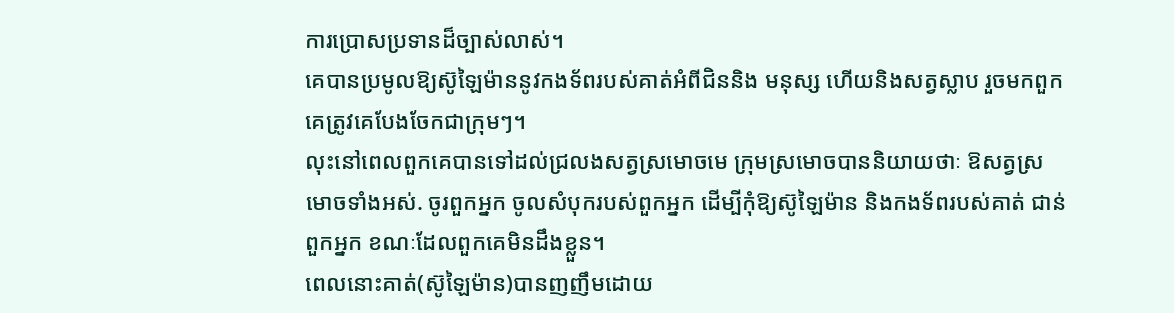ការប្រោសប្រទានដ៏ច្បាស់លាស់។
គេបានប្រមូលឱ្យស៊ូឡៃម៉ាននូវកងទ័ពរបស់គាត់អំពីជិននិង មនុស្ស ហើយនិងសត្វស្លាប រួចមកពួកគេត្រូវគេបែងចែកជាក្រុមៗ។
លុះនៅពេលពួកគេបានទៅដល់ជ្រលងសត្វស្រមោចមេ ក្រុមស្រមោចបាននិយាយថាៈ ឱសត្វស្រមោចទាំងអស់. ចូរពួកអ្នក ចូលសំបុករបស់ពួកអ្នក ដើម្បីកុំឱ្យស៊ូឡៃម៉ាន និងកងទ័ពរបស់គាត់ ជាន់ពួកអ្នក ខណៈដែលពួកគេមិនដឹងខ្លួន។
ពេលនោះគាត់(ស៊ូឡៃម៉ាន)បានញញឹមដោយ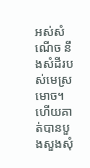អស់សំណើច នឹងសំដីរបស់មេស្រមោច។ ហើយគាត់បានបួងសួងសុំ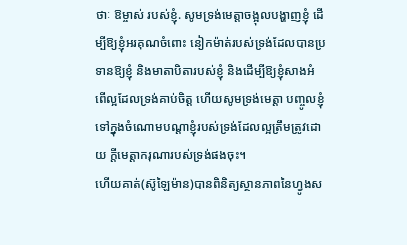ថាៈ ឱម្ចាស់ របស់ខ្ញុំ. សូមទ្រង់មេត្ដាចង្អុលបង្ហាញខ្ញុំ ដើម្បីឱ្យខ្ញុំអរគុណចំពោះ នៀកម៉ាត់របស់ទ្រង់ដែលបានប្រទានឱ្យខ្ញុំ និងមាតាបិតារបស់ខ្ញុំ និងដើម្បីឱ្យខ្ញុំសាងអំពើល្អដែលទ្រង់គាប់ចិត្ដ ហើយសូមទ្រង់មេត្ដា បញ្ចូលខ្ញុំទៅក្នុងចំណោមបណ្ដាខ្ញុំរបស់ទ្រង់ដែលល្អត្រឹមត្រូវដោយ ក្ដីមេត្ដាករុណារបស់ទ្រង់ផងចុះ។
ហើយគាត់(ស៊ូឡៃម៉ាន)បានពិនិត្យស្ថានភាពនៃហ្វូងស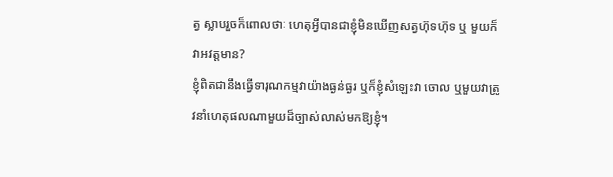ត្វ ស្លាបរួចក៏ពោលថាៈ ហេតុអ្វីបានជាខ្ញុំមិនឃើញសត្វហ៊ុទហ៊ុទ ឬ មួយក៏វាអវត្ដមាន?
ខ្ញុំពិតជានឹងធ្វើទារុណកម្មវាយ៉ាងធ្ងន់ធ្ងរ ឬក៏ខ្ញុំសំឡេះវា ចោល ឬមួយវាត្រូវនាំហេតុផលណាមួយដ៏ច្បាស់លាស់មកឱ្យខ្ញុំ។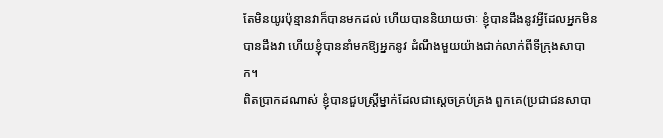តែមិនយូរប៉ុន្មានវាក៏បានមកដល់ ហើយបាននិយាយថាៈ ខ្ញុំបានដឹងនូវអ្វីដែលអ្នកមិនបានដឹងវា ហើយខ្ញុំបាននាំមកឱ្យអ្នកនូវ ដំណឹងមួយយ៉ាងជាក់លាក់ពីទីក្រុងសាបាក។
ពិតប្រាកដណាស់ ខ្ញុំបានជួបស្ដ្រីម្នាក់ដែលជាសេ្ដចគ្រប់គ្រង ពួកគេ(ប្រជាជនសាបា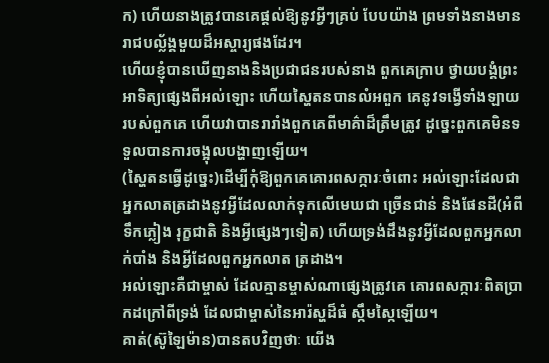ក) ហើយនាងត្រូវបានគេផ្ដល់ឱ្យនូវអ្វីៗគ្រប់ បែបយ៉ាង ព្រមទាំងនាងមានរាជបល្ល័ង្គមួយដ៏អស្ចារ្យផងដែរ។
ហើយខ្ញុំបានឃើញនាងនិងប្រជាជនរបស់នាង ពួកគេក្រាប ថ្វាយបង្គំព្រះអាទិត្យផេ្សងពីអល់ឡោះ ហើយស្ហៃតនបានលំអពួក គេនូវទង្វើទាំងឡាយរបស់ពួកគេ ហើយវាបានរារាំងពួកគេពីមាគ៌ាដ៏ត្រឹមត្រូវ ដូចេ្នះពួកគេមិនទទួលបានការចង្អុលបង្ហាញឡើយ។
(ស្ហៃតនធ្វើដូចេ្នះ)ដើម្បីកុំឱ្យពួកគេគោរពសក្ការៈចំពោះ អល់ឡោះដែលជាអ្នកលាតត្រដាងនូវអ្វីដែលលាក់ទុកលើមេឃជា ច្រើនជាន់ និងផែនដី(អំពីទឹកភ្លៀង រុក្ខជាតិ និងអ្វីផេ្សងៗទៀត) ហើយទ្រង់ដឹងនូវអ្វីដែលពួកអ្នកលាក់បាំង និងអ្វីដែលពួកអ្នកលាត ត្រដាង។
អល់ឡោះគឺជាម្ចាស់ ដែលគ្មានម្ចាស់ណាផេ្សងត្រូវគេ គោរពសក្ការៈពិតប្រាកដក្រៅពីទ្រង់ ដែលជាម្ចាស់នៃអារ៉ស្ហដ៏ធំ ស្កឹមស្កៃឡើយ។
គាត់(ស៊ូឡៃម៉ាន)បានតបវិញថាៈ យើង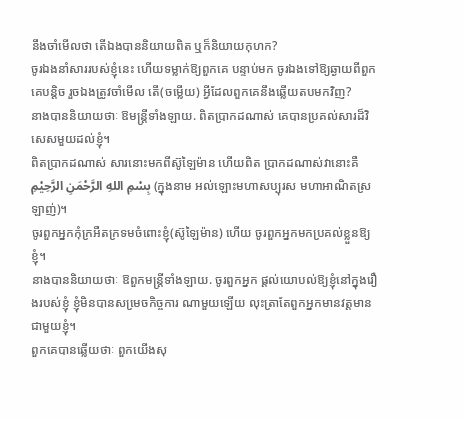នឹងចាំមើលថា តើឯងបាននិយាយពិត ឬក៏និយាយកុហក?
ចូរឯងនាំសាររបស់ខ្ញុំនេះ ហើយទម្លាក់ឱ្យពួកគេ បន្ទាប់មក ចូរឯងទៅឱ្យឆ្ងាយពីពួកគេបន្ដិច រួចឯងត្រូវចាំមើល តើ(ចម្លើយ) អ្វីដែលពួកគេនឹងឆ្លើយតបមកវិញ?
នាងបាននិយាយថាៈ ឱមន្ដ្រីទាំងឡាយ. ពិតប្រាកដណាស់ គេបានប្រគល់សារដ៏វិសេសមួយដល់ខ្ញុំ។
ពិតប្រាកដណាស់ សារនោះមកពីស៊ូឡៃម៉ាន ហើយពិត ប្រាកដណាស់វានោះគឺ بِسْمِ اللهِ الرَّحْمَنِ الرَّحِيْمِ (ក្នុងនាម អល់ឡោះមហាសប្បុរស មហាអាណិតស្រឡាញ់)។
ចូរពួកអ្នកកុំក្រអឺតក្រទមចំពោះខ្ញុំ(ស៊ូឡៃម៉ាន) ហើយ ចូរពួកអ្នកមកប្រគល់ខ្លួនឱ្យខ្ញុំ។
នាងបាននិយាយថាៈ ឱពួកមន្ត្រីទាំងឡាយ. ចូរពួកអ្នក ផ្ដល់យោបល់ឱ្យខ្ញុំនៅក្នុងរឿងរបស់ខ្ញុំ ខ្ញុំមិនបានសមេ្រចកិច្ចការ ណាមួយឡើយ លុះត្រាតែពួកអ្នកមានវត្ដមានជាមួយខ្ញុំ។
ពួកគេបានឆ្លើយថាៈ ពួកយើងសុ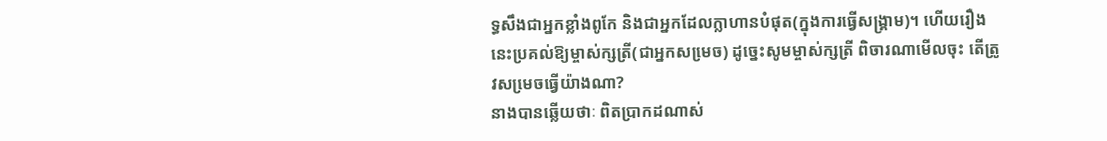ទ្ធសឹងជាអ្នកខ្លាំងពូកែ និងជាអ្នកដែលក្លាហានបំផុត(ក្នុងការធ្វើសង្គ្រាម)។ ហើយរឿង នេះប្រគល់ឱ្យម្ចាស់ក្សត្រី(ជាអ្នកសមេ្រច) ដូចេ្នះសូមម្ចាស់ក្សត្រី ពិចារណាមើលចុះ តើត្រូវសមេ្រចធ្វើយ៉ាងណា?
នាងបានឆ្លើយថាៈ ពិតប្រាកដណាស់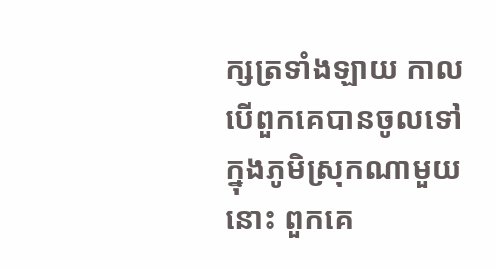ក្សត្រទាំងឡាយ កាល បើពួកគេបានចូលទៅក្នុងភូមិស្រុកណាមួយនោះ ពួកគេ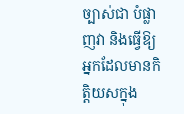ច្បាស់ជា បំផ្លាញវា និងធ្វើឱ្យអ្នកដែលមានកិត្ដិយសក្នុង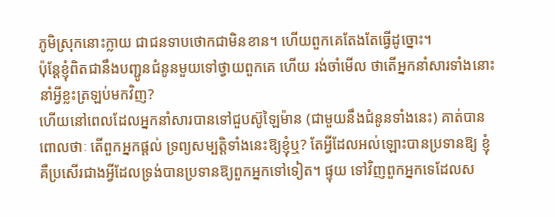ភូមិស្រុកនោះក្លាយ ជាជនទាបថោកជាមិនខាន។ ហើយពួកគេតែងតែធ្វើដូច្នោះ។
ប៉ុន្ដែខ្ញុំពិតជានឹងបញ្ជូនជំនូនមួយទៅថ្វាយពួកគេ ហើយ រង់ចាំមើល ថាតើអ្នកនាំសារទាំងនោះនាំអ្វីខ្លះត្រឡប់មកវិញ?
ហើយនៅពេលដែលអ្នកនាំសារបានទៅជួបស៊ូឡៃម៉ាន (ជាមួយនឹងជំនូនទាំងនេះ) គាត់បានពោលថាៈ តើពួកអ្នកផ្ដល់ ទ្រព្យសម្បត្ដិទាំងនេះឱ្យខ្ញុំឬ? តែអ្វីដែលអល់ឡោះបានប្រទានឱ្យ ខ្ញុំគឺប្រសើរជាងអ្វីដែលទ្រង់បានប្រទានឱ្យពួកអ្នកទៅទៀត។ ផ្ទុយ ទៅវិញពួកអ្នកទេដែលស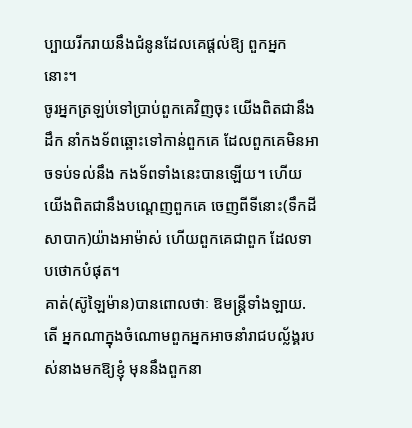ប្បាយរីករាយនឹងជំនូនដែលគេផ្ដល់ឱ្យ ពួកអ្នកនោះ។
ចូរអ្នកត្រឡប់ទៅប្រាប់ពួកគេវិញចុះ យើងពិតជានឹងដឹក នាំកងទ័ពឆ្ពោះទៅកាន់ពួកគេ ដែលពួកគេមិនអាចទប់ទល់នឹង កងទ័ពទាំងនេះបានឡើយ។ ហើយយើងពិតជានឹងបណេ្ដញពួកគេ ចេញពីទីនោះ(ទឹកដីសាបាក)យ៉ាងអាម៉ាស់ ហើយពួកគេជាពួក ដែលទាបថោកបំផុត។
គាត់(ស៊ូឡៃម៉ាន)បានពោលថាៈ ឱមន្ដ្រីទាំងឡាយ. តើ អ្នកណាក្នុងចំណោមពួកអ្នកអាចនាំរាជបល្ល័ង្គរបស់នាងមកឱ្យខ្ញុំ មុននឹងពួកនា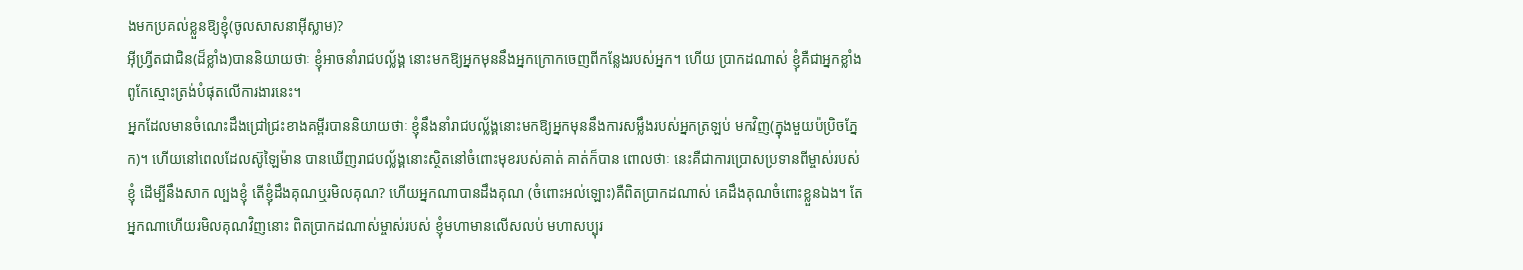ងមកប្រគល់ខ្លួនឱ្យខ្ញុំ(ចូលសាសនាអ៊ីស្លាម)?
អ៊ីហ្វ្រីតជាជិន(ដ៏ខ្លាំង)បាននិយាយថាៈ ខ្ញុំអាចនាំរាជបល័្លង្គ នោះមកឱ្យអ្នកមុននឹងអ្នកក្រោកចេញពីកន្លែងរបស់អ្នក។ ហើយ ប្រាកដណាស់ ខ្ញុំគឺជាអ្នកខ្លាំងពូកែស្មោះត្រង់បំផុតលើការងារនេះ។
អ្នកដែលមានចំណេះដឹងជ្រៅជ្រះខាងគម្ពីរបាននិយាយថាៈ ខ្ញុំនឹងនាំរាជបល្ល័ង្គនោះមកឱ្យអ្នកមុននឹងការសម្លឹងរបស់អ្នកត្រឡប់ មកវិញ(ក្នុងមួយប៉ប្រិចភ្នែក)។ ហើយនៅពេលដែលស៊ូឡៃម៉ាន បានឃើញរាជបល្ល័ង្គនោះស្ថិតនៅចំពោះមុខរបស់គាត់ គាត់ក៏បាន ពោលថាៈ នេះគឺជាការប្រោសប្រទានពីម្ចាស់របស់ខ្ញុំ ដើម្បីនឹងសាក ល្បងខ្ញុំ តើខ្ញុំដឹងគុណឬរមិលគុណ? ហើយអ្នកណាបានដឹងគុណ (ចំពោះអល់ឡោះ)គឺពិតប្រាកដណាស់ គេដឹងគុណចំពោះខ្លួនឯង។ តែអ្នកណាហើយរមិលគុណវិញនោះ ពិតប្រាកដណាស់ម្ចាស់របស់ ខ្ញុំមហាមានលើសលប់ មហាសប្បុរ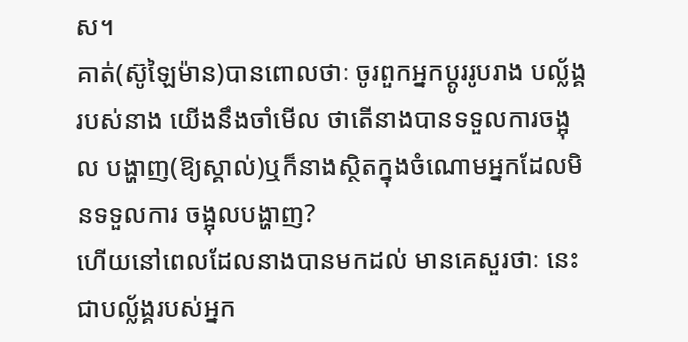ស។
គាត់(ស៊ូឡៃម៉ាន)បានពោលថាៈ ចូរពួកអ្នកប្ដូររូបរាង បល័្លង្គរបស់នាង យើងនឹងចាំមើល ថាតើនាងបានទទួលការចង្អុល បង្ហាញ(ឱ្យស្គាល់)ឬក៏នាងស្ថិតក្នុងចំណោមអ្នកដែលមិនទទួលការ ចង្អុលបង្ហាញ?
ហើយនៅពេលដែលនាងបានមកដល់ មានគេសួរថាៈ នេះ ជាបល័្លង្គរបស់អ្នក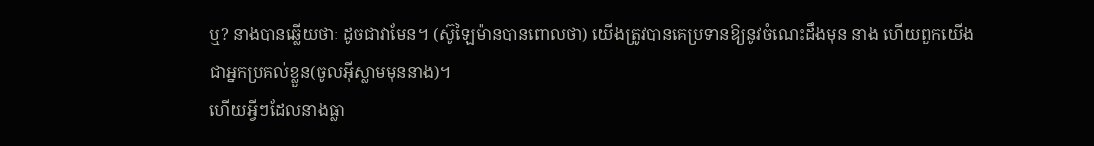ឬ? នាងបានឆ្លើយថាៈ ដូចជាវាមែន។ (ស៊ូឡៃម៉ានបានពោលថា) យើងត្រូវបានគេប្រទានឱ្យនូវចំណេះដឹងមុន នាង ហើយពួកយើងជាអ្នកប្រគល់ខ្លួន(ចូលអ៊ីស្លាមមុននាង)។
ហើយអ្វីៗដែលនាងធ្លា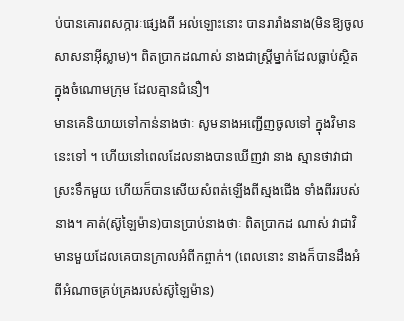ប់បានគោរពសក្ការៈផេ្សងពី អល់ឡោះនោះ បានរារាំងនាង(មិនឱ្យចូលសាសនាអ៊ីស្លាម)។ ពិតប្រាកដណាស់ នាងជាស្ដ្រីម្នាក់ដែលធ្លាប់ស្ថិតក្នុងចំណោមក្រុម ដែលគ្មានជំនឿ។
មានគេនិយាយទៅកាន់នាងថាៈ សូមនាងអញ្ជើញចូលទៅ ក្នុងវិមាននេះទៅ ។ ហើយនៅពេលដែលនាងបានឃើញវា នាង ស្មានថាវាជាស្រះទឹកមួយ ហើយក៏បានសើយសំពត់ឡើងពីស្មងជើង ទាំងពីររបស់នាង។ គាត់(ស៊ូឡៃម៉ាន)បានប្រាប់នាងថាៈ ពិតប្រាកដ ណាស់ វាជាវិមានមួយដែលគេបានក្រាលអំពីកព្ចាក់។ (ពេលនោះ នាងក៏បានដឹងអំពីអំណាចគ្រប់គ្រងរបស់ស៊ូឡៃម៉ាន)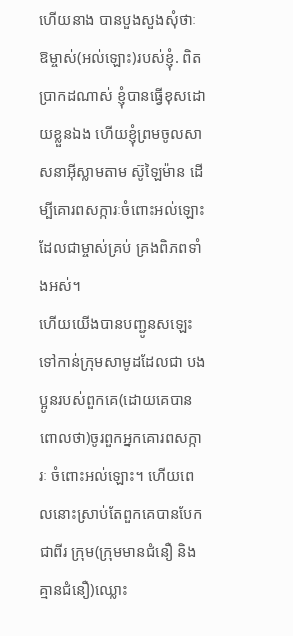ហើយនាង បានបួងសួងសុំថាៈ ឱម្ចាស់(អល់ឡោះ)របស់ខ្ញុំ. ពិតប្រាកដណាស់ ខ្ញុំបានធ្វើខុសដោយខ្លួនឯង ហើយខ្ញុំព្រមចូលសាសនាអ៊ីស្លាមតាម ស៊ូឡៃម៉ាន ដើម្បីគោរពសក្ការៈចំពោះអល់ឡោះដែលជាម្ចាស់គ្រប់ គ្រងពិភពទាំងអស់។
ហើយយើងបានបញ្ជូនសឡេះទៅកាន់ក្រុមសាមូដដែលជា បងប្អូនរបស់ពួកគេ(ដោយគេបានពោលថា)ចូរពួកអ្នកគោរពសក្ការៈ ចំពោះអល់ឡោះ។ ហើយពេលនោះស្រាប់តែពួកគេបានបែកជាពីរ ក្រុម(ក្រុមមានជំនឿ និងគ្មានជំនឿ)ឈ្លោះ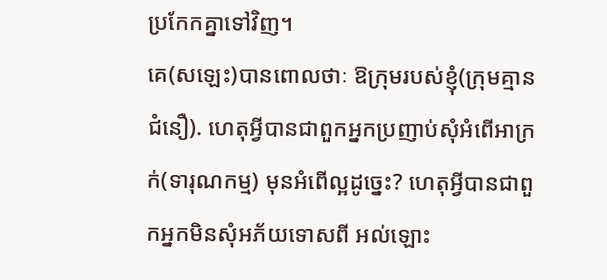ប្រកែកគ្នាទៅវិញ។
គេ(សឡេះ)បានពោលថាៈ ឱក្រុមរបស់ខ្ញុំ(ក្រុមគ្មាន ជំនឿ). ហេតុអ្វីបានជាពួកអ្នកប្រញាប់សុំអំពើអាក្រក់(ទារុណកម្ម) មុនអំពើល្អដូចេ្នះ? ហេតុអ្វីបានជាពួកអ្នកមិនសុំអភ័យទោសពី អល់ឡោះ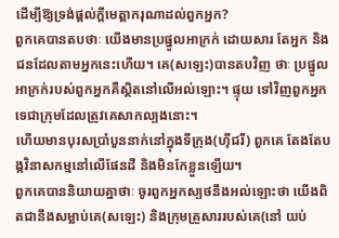ដើម្បីឱ្យទ្រង់ផ្ដល់ក្ដីមេត្ដាករុណាដល់ពួកអ្នក?
ពួកគេបានតបថាៈ យើងមានប្រផ្នូលអាក្រក់ ដោយសារ តែអ្នក និងជនដែលតាមអ្នកនេះហើយ។ គេ(សឡេះ)បានតបវិញ ថាៈ ប្រផ្នូលអាក្រក់របស់ពួកអ្នកគឺស្ថិតនៅលើអល់ឡោះ។ ផ្ទុយ ទៅវិញពួកអ្នកទេជាក្រុមដែលត្រូវគេសាកល្បងនោះ។
ហើយមានបុរសប្រាំបួននាក់នៅក្នុងទីក្រុង(ហ៊ីជរី) ពួកគេ តែងតែបង្កវិនាសកម្មនៅលើផែនដី និងមិនកែខ្លួនឡើយ។
ពួកគេបាននិយាយគ្នាថាៈ ចូរពួកអ្នកស្បថនឹងអល់ឡោះថា យើងពិតជានឹងសម្លាប់គេ(សឡេះ) និងក្រុមគ្រួសាររបស់គេ(នៅ យប់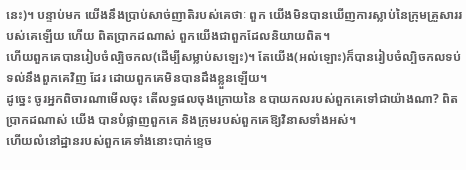នេះ)។ បន្ទាប់មក យើងនឹងប្រាប់សាច់ញាតិរបស់គេថាៈ ពួក យើងមិនបានឃើញការស្លាប់នៃក្រុមគ្រួសាររបស់គេឡើយ ហើយ ពិតប្រាកដណាស់ ពួកយើងជាពួកដែលនិយាយពិត។
ហើយពួកគេបានរៀបចំល្បិចកល(ដើម្បីសម្លាប់សឡេះ)។ តែយើង(អល់ឡោះ)ក៏បានរៀបចំល្បិចកលទប់ទល់នឹងពួកគេវិញ ដែរ ដោយពួកគេមិនបានដឹងខ្លួនឡើយ។
ដូចេ្នះ ចូរអ្នកពិចារណាមើលចុះ តើលទ្ធផលចុងក្រោយនៃ ឧបាយកលរបស់ពួកគេទៅជាយ៉ាងណា? ពិតប្រាកដណាស់ យើង បានបំផ្លាញពួកគេ និងក្រុមរបស់ពួកគេឱ្យវិនាសទាំងអស់។
ហើយលំនៅដ្ឋានរបស់ពួកគេទាំងនោះបាក់ខេ្ទច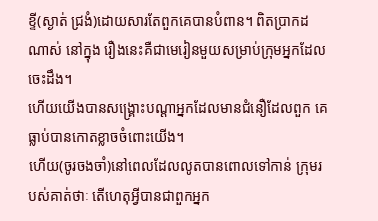ខ្ទី(ស្ងាត់ ជ្រងំ)ដោយសារតែពួកគេបានបំពាន។ ពិតប្រាកដណាស់ នៅក្នុង រឿងនេះគឺជាមេរៀនមួយសម្រាប់ក្រុមអ្នកដែលចេះដឹង។
ហើយយើងបានសង្គ្រោះបណ្ដាអ្នកដែលមានជំនឿដែលពួក គេធ្លាប់បានកោតខ្លាចចំពោះយើង។
ហើយ(ចូរចងចាំ)នៅពេលដែលលូតបានពោលទៅកាន់ ក្រុមរបស់គាត់ថាៈ តើហេតុអ្វីបានជាពួកអ្នក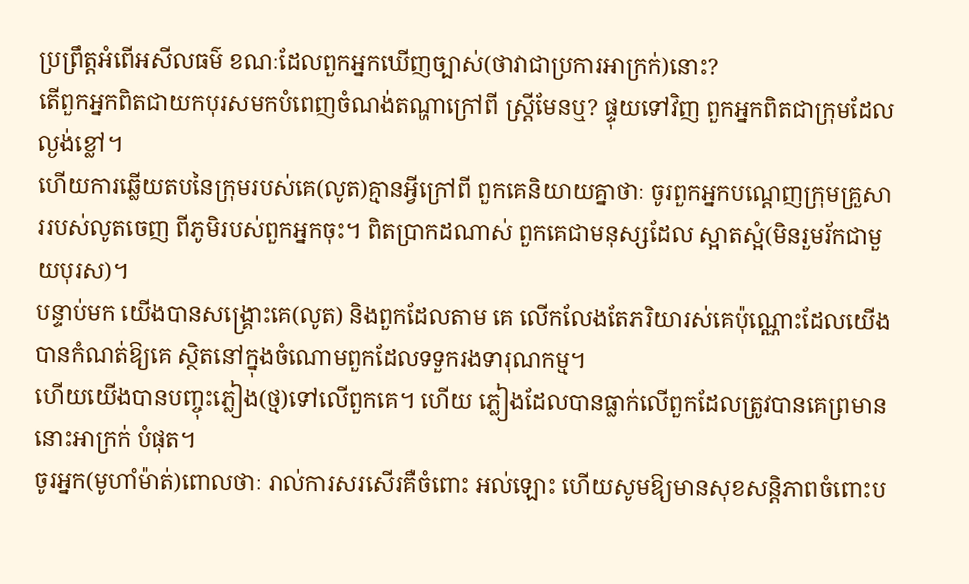ប្រព្រឹត្តអំពើអសីលធម៌ ខណៈដែលពួកអ្នកឃើញច្បាស់(ថាវាជាប្រការអាក្រក់)នោះ?
តើពួកអ្នកពិតជាយកបុរសមកបំពេញចំណង់តណ្ហាក្រៅពី ស្ត្រីមែនឬ? ផ្ទុយទៅវិញ ពួកអ្នកពិតជាក្រុមដែលល្ងង់ខ្លៅ។
ហើយការឆ្លើយតបនៃក្រុមរបស់គេ(លូត)គ្មានអ្វីក្រៅពី ពួកគេនិយាយគ្នាថាៈ ចូរពួកអ្នកបណ្តេញក្រុមគ្រួសាររបស់លូតចេញ ពីភូមិរបស់ពួកអ្នកចុះ។ ពិតប្រាកដណាស់ ពួកគេជាមនុស្សដែល ស្អាតស្អំ(មិនរួមរ័កជាមួយបុរស)។
បន្ទាប់មក យើងបានសង្គ្រោះគេ(លូត) និងពួកដែលតាម គេ លើកលែងតែភរិយារស់គេប៉ុណ្ណោះដែលយើងបានកំណត់ឱ្យគេ ស្ថិតនៅក្នុងចំណោមពួកដែលទទួករងទារុណកម្ម។
ហើយយើងបានបញ្ចុះភ្លៀង(ថ្ម)ទៅលើពួកគេ។ ហើយ ភ្លៀងដែលបានធ្លាក់លើពួកដែលត្រូវបានគេព្រមាននោះអាក្រក់ បំផុត។
ចូរអ្នក(មូហាំម៉ាត់)ពោលថាៈ រាល់ការសរសើរគឺចំពោះ អល់ឡោះ ហើយសូមឱ្យមានសុខសន្ដិភាពចំពោះប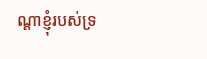ណ្ដាខ្ញុំរបស់ទ្រ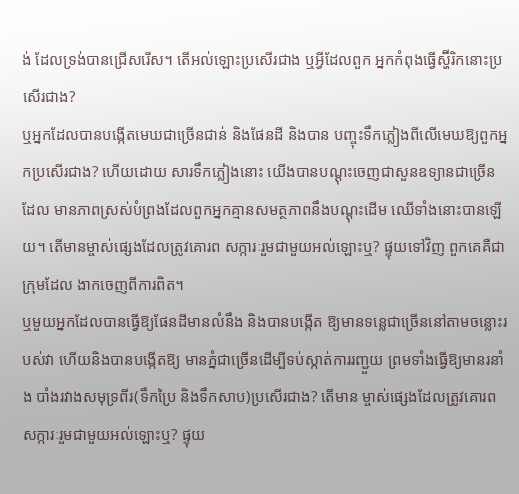ង់ ដែលទ្រង់បានជ្រើសរើស។ តើអល់ឡោះប្រសើរជាង ឬអ្វីដែលពួក អ្នកកំពុងធ្វើស្ហ៊ីរិកនោះប្រសើរជាង?
ឬអ្នកដែលបានបង្កើតមេឃជាច្រើនជាន់ និងផែនដី និងបាន បញ្ចុះទឹកភ្លៀងពីលើមេឃឱ្យពួកអ្នកប្រសើរជាង? ហើយដោយ សារទឹកភ្លៀងនោះ យើងបានបណ្ដុះចេញជាសួនឧទ្យានជាច្រើនដែល មានភាពស្រស់បំព្រងដែលពួកអ្នកគ្មានសមត្ថភាពនឹងបណ្ដុះដើម ឈើទាំងនោះបានឡើយ។ តើមានម្ចាស់ផេ្សងដែលត្រូវគោរព សក្ការៈរួមជាមួយអល់ឡោះឬ? ផ្ទុយទៅវិញ ពួកគេគឺជាក្រុមដែល ងាកចេញពីការពិត។
ឬមួយអ្នកដែលបានធ្វើឱ្យផែនដីមានលំនឹង និងបានបង្កើត ឱ្យមានទនេ្លជាច្រើននៅតាមចន្លោះរបស់វា ហើយនិងបានបង្កើតឱ្យ មានភ្នំជាច្រើនដើម្បីទប់ស្កាត់ការរញ្ជួយ ព្រមទាំងធ្វើឱ្យមានរនាំង បាំងរវាងសមុទ្រពីរ(ទឹកប្រៃ និងទឹកសាប)ប្រសើរជាង? តើមាន ម្ចាស់ផេ្សងដែលត្រូវគោរពសក្ការៈរួមជាមួយអល់ឡោះឬ? ផ្ទុយ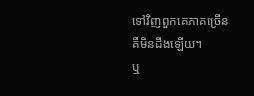ទៅវិញពួកគេភាគច្រើនគឺមិនដឹងឡើយ។
ឬ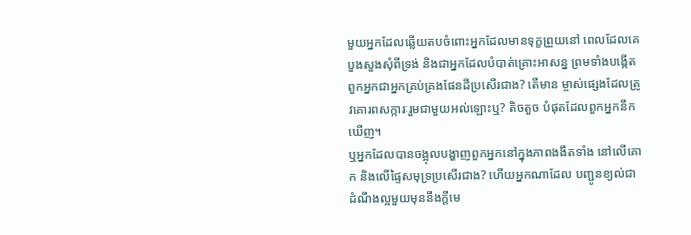មួយអ្នកដែលឆ្លើយតបចំពោះអ្នកដែលមានទុក្ខព្រួយនៅ ពេលដែលគេបួងសួងសុំពីទ្រង់ និងជាអ្នកដែលបំបាត់គ្រោះអាសន្ន ព្រមទាំងបង្កើតពួកអ្នកជាអ្នកគ្រប់គ្រងផែនដីប្រសើរជាង? តើមាន ម្ចាស់ផេ្សងដែលត្រូវគោរពសក្ការៈរួមជាមួយអល់ឡោះឬ? តិចតួច បំផុតដែលពួកអ្នកនឹកឃើញ។
ឬអ្នកដែលបានចង្អុលបង្ហាញពួកអ្នកនៅក្នុងភាពងងឹតទាំង នៅលើគោក និងលើផ្ទៃសមុទ្រប្រសើរជាង? ហើយអ្នកណាដែល បញ្ជូនខ្យល់ជាដំណឹងល្អមួយមុននឹងក្ដីមេ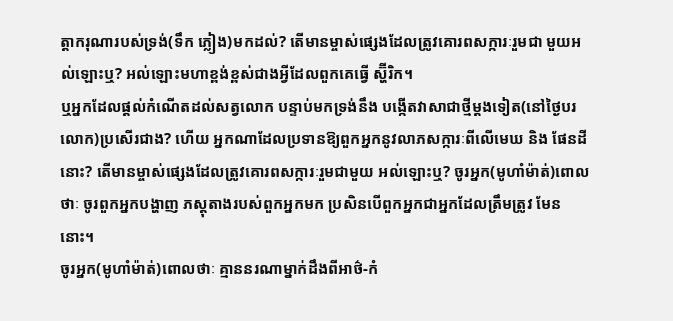ត្ដាករុណារបស់ទ្រង់(ទឹក ភ្លៀង)មកដល់? តើមានម្ចាស់ផេ្សងដែលត្រូវគោរពសក្ការៈរួមជា មួយអល់ឡោះឬ? អល់ឡោះមហាខ្ពង់ខ្ពស់ជាងអ្វីដែលពួកគេធ្វើ ស្ហ៊ីរិក។
ឬអ្នកដែលផ្ដល់កំណើតដល់សត្វលោក បន្ទាប់មកទ្រង់នឹង បង្កើតវាសាជាថ្មីម្ដងទៀត(នៅថ្ងៃបរលោក)ប្រសើរជាង? ហើយ អ្នកណាដែលប្រទានឱ្យពួកអ្នកនូវលាភសក្ការៈពីលើមេឃ និង ផែនដីនោះ? តើមានម្ចាស់ផេ្សងដែលត្រូវគោរពសក្ការៈរួមជាមួយ អល់ឡោះឬ? ចូរអ្នក(មូហាំម៉ាត់)ពោលថាៈ ចូរពួកអ្នកបង្ហាញ ភស្ដុតាងរបស់ពួកអ្នកមក ប្រសិនបើពួកអ្នកជាអ្នកដែលត្រឹមត្រូវ មែននោះ។
ចូរអ្នក(មូហាំម៉ាត់)ពោលថាៈ គ្មាននរណាម្នាក់ដឹងពីអាថ៌-កំ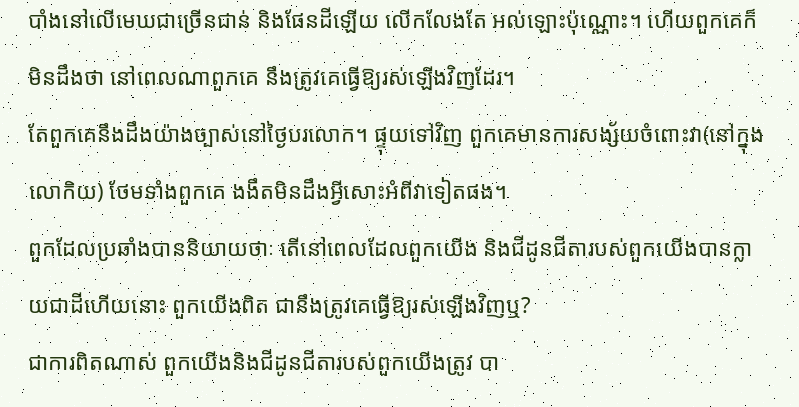បាំងនៅលើមេឃជាច្រើនជាន់ និងផែនដីឡើយ លើកលែងតែ អល់ឡោះប៉ុណ្ណោះ។ ហើយពួកគេក៏មិនដឹងថា នៅពេលណាពួកគេ នឹងត្រូវគេធ្វើឱ្យរស់ឡើងវិញដែរ។
តែពួកគេនឹងដឹងយ៉ាងច្បាស់នៅថ្ងៃបរលោក។ ផ្ទុយទៅវិញ ពួកគេមានការសង្ស័យចំពោះវា(នៅក្នុងលោកិយ) ថែមទាំងពួកគេ ងងឹតមិនដឹងអ្វីសោះអំពីវាទៀតផង។
ពួកដែលប្រឆាំងបាននិយាយថាៈ តើនៅពេលដែលពួកយើង និងជីដូនជីតារបស់ពួកយើងបានក្លាយជាដីហើយនោះ ពួកយើងពិត ជានឹងត្រូវគេធ្វើឱ្យរស់ឡើងវិញឬ?
ជាការពិតណាស់ ពួកយើងនិងជីដូនជីតារបស់ពួកយើងត្រូវ បា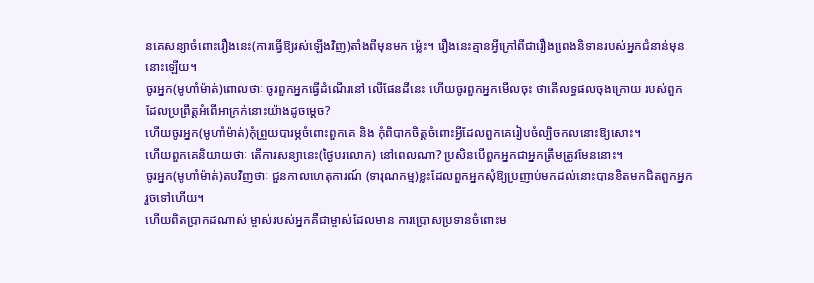នគេសន្យាចំពោះរឿងនេះ(ការធ្វើឱ្យរស់ឡើងវិញ)តាំងពីមុនមក ម៉េ្លះ។ រឿងនេះគ្មានអ្វីក្រៅពីជារឿងពេ្រងនិទានរបស់អ្នកជំនាន់មុន នោះឡើយ។
ចូរអ្នក(មូហាំម៉ាត់)ពោលថាៈ ចូរពួកអ្នកធ្វើដំណើរនៅ លើផែនដីនេះ ហើយចូរពួកអ្នកមើលចុះ ថាតើលទ្ធផលចុងក្រោយ របស់ពួកដែលប្រព្រឹត្ដអំពើអាក្រក់នោះយ៉ាងដូចម្តេច?
ហើយចូរអ្នក(មូហាំម៉ាត់)កុំព្រួយបារម្ភចំពោះពួកគេ និង កុំពិបាកចិត្ដចំពោះអ្វីដែលពួកគេរៀបចំល្បិចកលនោះឱ្យសោះ។
ហើយពួកគេនិយាយថាៈ តើការសន្យានេះ(ថ្ងៃបរលោក) នៅពេលណា? ប្រសិនបើពួកអ្នកជាអ្នកត្រឹមត្រូវមែននោះ។
ចូរអ្នក(មូហាំម៉ាត់)តបវិញថាៈ ជួនកាលហេតុការណ៍ (ទារុណកម្ម)ខ្លះដែលពួកអ្នកសុំឱ្យប្រញាប់មកដល់នោះបានខិតមកជិតពួកអ្នករួចទៅហើយ។
ហើយពិតប្រាកដណាស់ ម្ចាស់របស់អ្នកគឺជាម្ចាស់ដែលមាន ការប្រោសប្រទានចំពោះម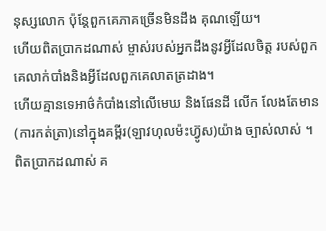នុស្សលោក ប៉ុន្ដែពួកគេភាគច្រើនមិនដឹង គុណឡើយ។
ហើយពិតប្រាកដណាស់ ម្ចាស់របស់អ្នកដឹងនូវអ្វីដែលចិត្ដ របស់ពួកគេលាក់បាំងនិងអ្វីដែលពួកគេលាតត្រដាង។
ហើយគ្មានទេអាថ៌កំបាំងនៅលើមេឃ និងផែនដី លើក លែងតែមាន(ការកត់ត្រា)នៅក្នុងគមី្ពរ(ឡាវហុលម៉ះហ្វ៊ូស)យ៉ាង ច្បាស់លាស់ ។
ពិតប្រាកដណាស់ គ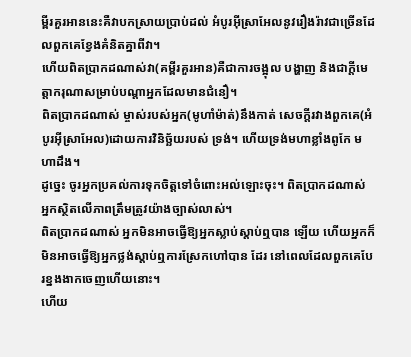មី្ពរគួរអាននេះគឺវាបកស្រាយប្រាប់ដល់ អំបូរអ៊ីស្រាអែលនូវរឿងរ៉ាវជាច្រើនដែលពួកគេខ្វែងគំនិតគ្នាពីវា។
ហើយពិតប្រាកដណាស់វា(គម្ពីរគួរអាន)គឺជាការចង្អុល បង្ហាញ និងជាក្ដីមេត្ដាករុណាសម្រាប់បណ្ដាអ្នកដែលមានជំនឿ។
ពិតប្រាកដណាស់ ម្ចាស់របស់អ្នក(មូហាំម៉ាត់)នឹងកាត់ សេចក្ដីរវាងពួកគេ(អំបូរអ៊ីស្រាអែល)ដោយការវិនិច្ឆ័យរបស់ ទ្រង់។ ហើយទ្រង់មហាខ្លាំងពូកែ មហាដឹង។
ដូចេ្នះ ចូរអ្នកប្រគល់ការទុកចិត្ដទៅចំពោះអល់ឡោះចុះ។ ពិតប្រាកដណាស់ អ្នកស្ថិតលើភាពត្រឹមត្រូវយ៉ាងច្បាស់លាស់។
ពិតប្រាកដណាស់ អ្នកមិនអាចធ្វើឱ្យអ្នកស្លាប់ស្ដាប់ឮបាន ឡើយ ហើយអ្នកក៏មិនអាចធ្វើឱ្យអ្នកថ្លង់ស្ដាប់ឮការស្រែកហៅបាន ដែរ នៅពេលដែលពួកគេបែរខ្នងងាកចេញហើយនោះ។
ហើយ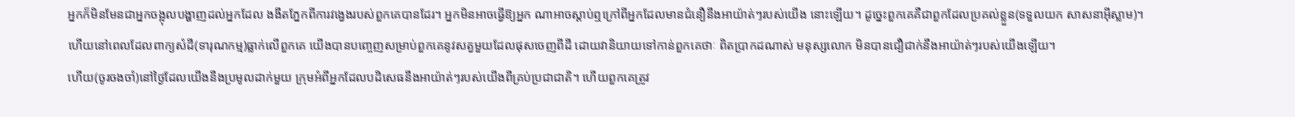អ្នកក៏មិនមែនជាអ្នកចង្អុលបង្ហាញដល់អ្នកដែល ងងឹតភ្នែកពីការវងេ្វងរបស់ពួកគេបានដែរ។ អ្នកមិនអាចធ្វើឱ្យអ្នក ណាអាចស្ដាប់ឮក្រៅពីអ្នកដែលមានជំនឿនឹងអាយ៉ាត់ៗរបស់យើង នោះឡើយ។ ដូចេ្នះពួកគេគឺជាពួកដែលប្រគល់ខ្លួន(ទទួលយក សាសនាអ៊ីស្លាម)។
ហើយនៅពេលដែលពាក្យសំដី(ទារុណកម្ម)ធ្លាក់លើពួកគេ យើងបានបពោ្ចញសម្រាប់ពួកគេនូវសត្វមួយដែលផុសចេញពីដី ដោយវានិយាយទៅកាន់ពួកគេថាៈ ពិតប្រាកដណាស់ មនុស្សលោក មិនបានជឿជាក់នឹងអាយ៉ាត់ៗរបស់យើងឡើយ។
ហើយ(ចូរចងចាំ)នៅថ្ងៃដែលយើងនឹងប្រមូលដាក់មួយ ក្រុមអំពីអ្នកដែលបដិសេធនឹងអាយ៉ាត់ៗរបស់យើងពីគ្រប់ប្រជាជាតិ។ ហើយពួកគេត្រូវ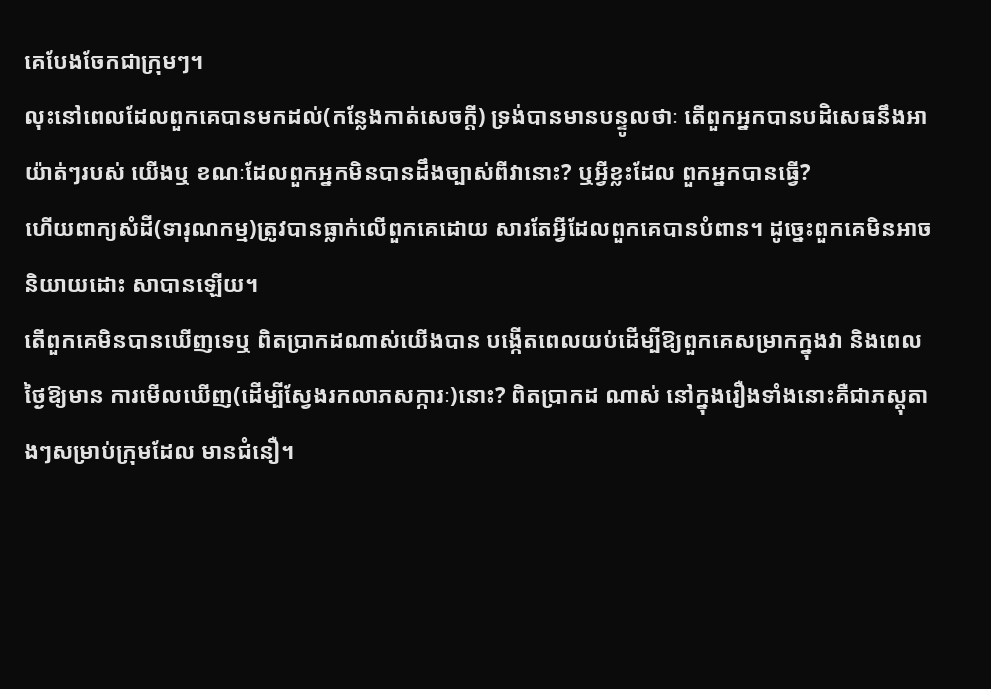គេបែងចែកជាក្រុមៗ។
លុះនៅពេលដែលពួកគេបានមកដល់(កន្លែងកាត់សេចក្ដី) ទ្រង់បានមានបន្ទូលថាៈ តើពួកអ្នកបានបដិសេធនឹងអាយ៉ាត់ៗរបស់ យើងឬ ខណៈដែលពួកអ្នកមិនបានដឹងច្បាស់ពីវានោះ? ឬអ្វីខ្លះដែល ពួកអ្នកបានធ្វើ?
ហើយពាក្យសំដី(ទារុណកម្ម)ត្រូវបានធ្លាក់លើពួកគេដោយ សារតែអ្វីដែលពួកគេបានបំពាន។ ដូចេ្នះពួកគេមិនអាចនិយាយដោះ សាបានឡើយ។
តើពួកគេមិនបានឃើញទេឬ ពិតប្រាកដណាស់យើងបាន បង្កើតពេលយប់ដើម្បីឱ្យពួកគេសម្រាកក្នុងវា និងពេលថ្ងៃឱ្យមាន ការមើលឃើញ(ដើម្បីស្វែងរកលាភសក្ការៈ)នោះ? ពិតប្រាកដ ណាស់ នៅក្នុងរឿងទាំងនោះគឺជាភស្ដុតាងៗសម្រាប់ក្រុមដែល មានជំនឿ។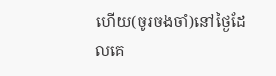ហើយ(ចូរចងចាំ)នៅថ្ងៃដែលគេ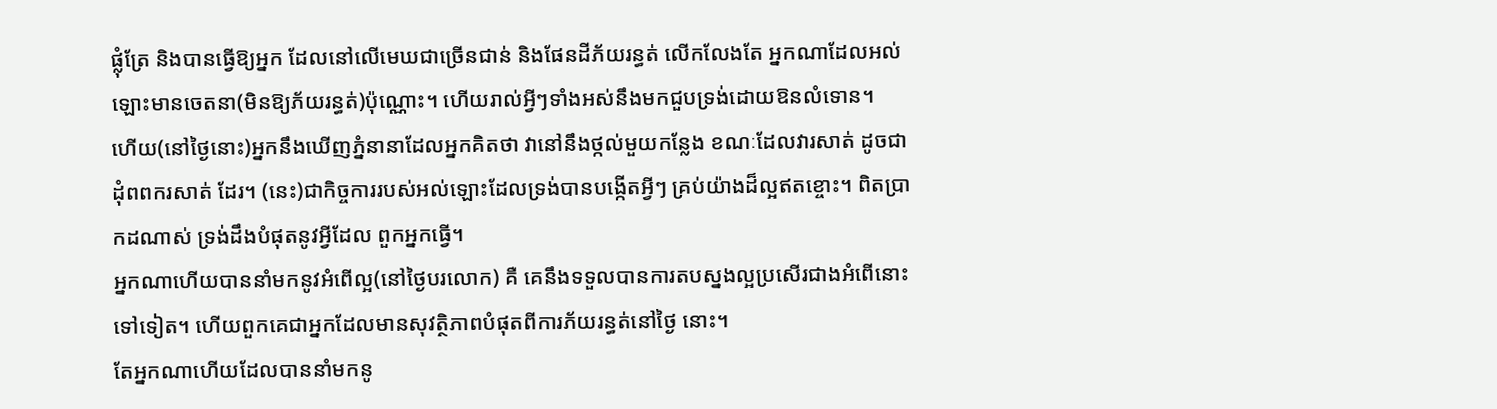ផ្លុំត្រែ និងបានធ្វើឱ្យអ្នក ដែលនៅលើមេឃជាច្រើនជាន់ និងផែនដីភ័យរន្ធត់ លើកលែងតែ អ្នកណាដែលអល់ឡោះមានចេតនា(មិនឱ្យភ័យរន្ធត់)ប៉ុណ្ណោះ។ ហើយរាល់អ្វីៗទាំងអស់នឹងមកជួបទ្រង់ដោយឱនលំទោន។
ហើយ(នៅថ្ងៃនោះ)អ្នកនឹងឃើញភ្នំនានាដែលអ្នកគិតថា វានៅនឹងថ្កល់មួយកន្លែង ខណៈដែលវារសាត់ ដូចជាដុំពពករសាត់ ដែរ។ (នេះ)ជាកិច្ចការរបស់អល់ឡោះដែលទ្រង់បានបង្កើតអ្វីៗ គ្រប់យ៉ាងដ៏ល្អឥតខ្ចោះ។ ពិតប្រាកដណាស់ ទ្រង់ដឹងបំផុតនូវអ្វីដែល ពួកអ្នកធ្វើ។
អ្នកណាហើយបាននាំមកនូវអំពើល្អ(នៅថ្ងៃបរលោក) គឺ គេនឹងទទួលបានការតបស្នងល្អប្រសើរជាងអំពើនោះទៅទៀត។ ហើយពួកគេជាអ្នកដែលមានសុវត្ថិភាពបំផុតពីការភ័យរន្ធត់នៅថ្ងៃ នោះ។
តែអ្នកណាហើយដែលបាននាំមកនូ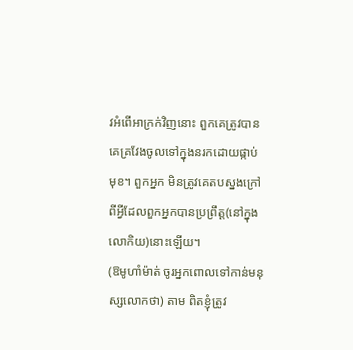វអំពើអាក្រក់វិញនោះ ពួកគេត្រូវបានគេគ្រវែងចូលទៅក្នុងនរកដោយផ្កាប់មុខ។ ពួកអ្នក មិនត្រូវគេតបស្នងក្រៅពីអ្វីដែលពួកអ្នកបានប្រព្រឹត្ដ(នៅក្នុង លោកិយ)នោះឡើយ។
(ឱមូហាំម៉ាត់ ចូរអ្នកពោលទៅកាន់មនុស្សលោកថា) តាម ពិតខ្ញុំត្រូវ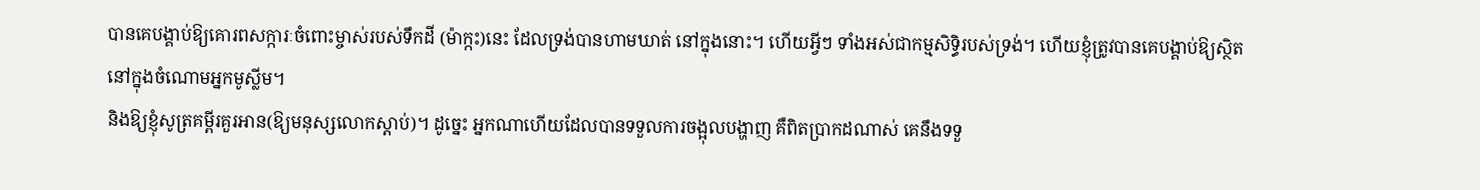បានគេបង្គាប់ឱ្យគោរពសក្ការៈចំពោះម្ចាស់របស់ទឹកដី (ម៉ាក្កះ)នេះ ដែលទ្រង់បានហាមឃាត់ នៅក្នុងនោះ។ ហើយអ្វីៗ ទាំងអស់ជាកម្មសិទ្ធិរបស់ទ្រង់។ ហើយខ្ញុំត្រូវបានគេបង្គាប់ឱ្យស្ថិត នៅក្នុងចំណោមអ្នកមូស្លីម។
និងឱ្យខ្ញុំសូត្រគម្ពីរគួរអាន(ឱ្យមនុស្សលោកស្ដាប់)។ ដូចេ្នះ អ្នកណាហើយដែលបានទទួលការចង្អុលបង្ហាញ គឺពិតប្រាកដណាស់ គេនឹងទទួ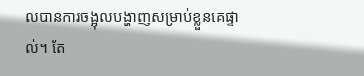លបានការចង្អុលបង្ហាញសម្រាប់ខ្លួនគេផ្ទាល់។ តែ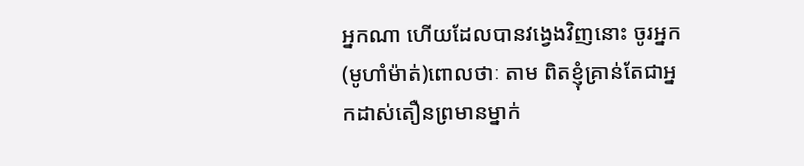អ្នកណា ហើយដែលបានវងេ្វងវិញនោះ ចូរអ្នក(មូហាំម៉ាត់)ពោលថាៈ តាម ពិតខ្ញុំគ្រាន់តែជាអ្នកដាស់តឿនព្រមានម្នាក់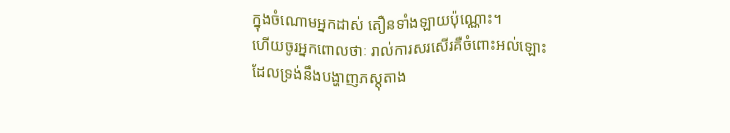ក្នុងចំណោមអ្នកដាស់ តឿនទាំងឡាយប៉ុណ្ណោះ។
ហើយចូរអ្នកពោលថាៈ រាល់ការសរសើរគឺចំពោះអល់ឡោះ ដែលទ្រង់នឹងបង្ហាញភស្ដុតាង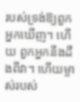របស់ទ្រង់ឱ្យពួកអ្នកឃើញ។ ហើយ ពួកអ្នកនឹងដឹងពីវា។ ហើយម្ចាស់របស់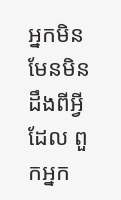អ្នកមិនមែនមិនដឹងពីអ្វីដែល ពួកអ្នក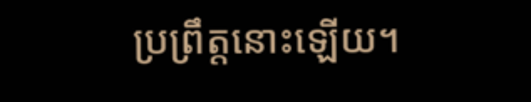ប្រព្រឹត្ដនោះឡើយ។